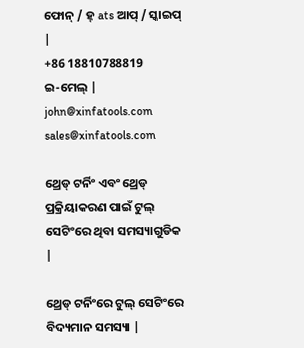ଫୋନ୍ / ହ୍ ats ଆପ୍ / ସ୍କାଇପ୍ |
+86 18810788819
ଇ-ମେଲ୍ |
john@xinfatools.com   sales@xinfatools.com

ଥ୍ରେଡ୍ ଟର୍ନିଂ ଏବଂ ଥ୍ରେଡ୍ ପ୍ରକ୍ରିୟାକରଣ ପାଇଁ ଟୁଲ୍ ସେଟିଂରେ ଥିବା ସମସ୍ୟାଗୁଡିକ |

ଥ୍ରେଡ୍ ଟର୍ନିଂରେ ଟୁଲ୍ ସେଟିଂରେ ବିଦ୍ୟମାନ ସମସ୍ୟା |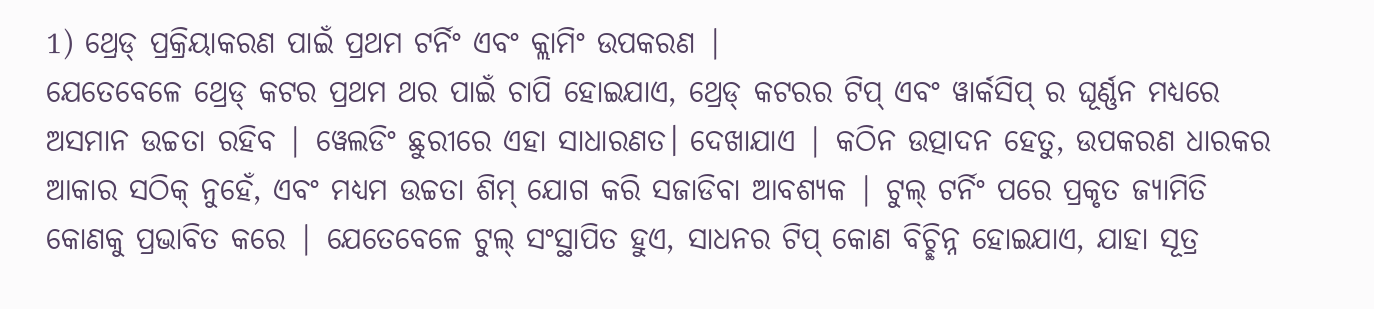1) ଥ୍ରେଡ୍ ପ୍ରକ୍ରିୟାକରଣ ପାଇଁ ପ୍ରଥମ ଟର୍ନିଂ ଏବଂ କ୍ଲାମିଂ ଉପକରଣ |
ଯେତେବେଳେ ଥ୍ରେଡ୍ କଟର ପ୍ରଥମ ଥର ପାଇଁ ଚାପି ହୋଇଯାଏ, ଥ୍ରେଡ୍ କଟରର ଟିପ୍ ଏବଂ ୱାର୍କସିପ୍ ର ଘୂର୍ଣ୍ଣନ ମଧ୍ୟରେ ଅସମାନ ଉଚ୍ଚତା ରହିବ | ୱେଲଡିଂ ଛୁରୀରେ ଏହା ସାଧାରଣତ। ଦେଖାଯାଏ | କଠିନ ଉତ୍ପାଦନ ହେତୁ, ଉପକରଣ ଧାରକର ଆକାର ସଠିକ୍ ନୁହେଁ, ଏବଂ ମଧ୍ୟମ ଉଚ୍ଚତା ଶିମ୍ ଯୋଗ କରି ସଜାଡିବା ଆବଶ୍ୟକ | ଟୁଲ୍ ଟର୍ନିଂ ପରେ ପ୍ରକୃତ ଜ୍ୟାମିତି କୋଣକୁ ପ୍ରଭାବିତ କରେ | ଯେତେବେଳେ ଟୁଲ୍ ସଂସ୍ଥାପିତ ହୁଏ, ସାଧନର ଟିପ୍ କୋଣ ବିଚ୍ଛିନ୍ନ ହୋଇଯାଏ, ଯାହା ସୂତ୍ର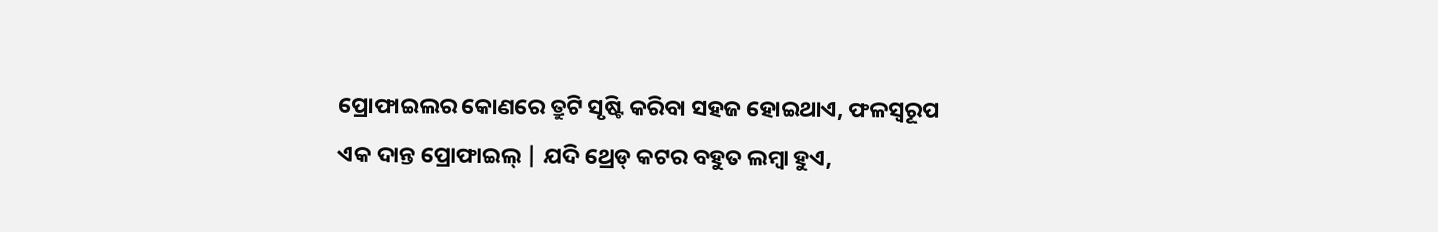ପ୍ରୋଫାଇଲର କୋଣରେ ତ୍ରୁଟି ସୃଷ୍ଟି କରିବା ସହଜ ହୋଇଥାଏ, ଫଳସ୍ୱରୂପ ଏକ ଦାନ୍ତ ପ୍ରୋଫାଇଲ୍ | ଯଦି ଥ୍ରେଡ୍ କଟର ବହୁତ ଲମ୍ବା ହୁଏ,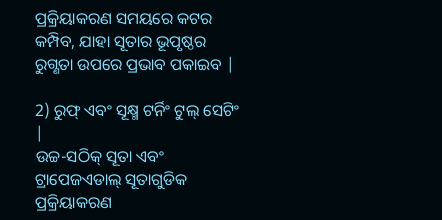ପ୍ରକ୍ରିୟାକରଣ ସମୟରେ କଟର କମ୍ପିବ, ଯାହା ସୂତାର ଭୂପୃଷ୍ଠର ରୁଗ୍ଣତା ଉପରେ ପ୍ରଭାବ ପକାଇବ |

2) ରୁଫ୍ ଏବଂ ସୂକ୍ଷ୍ମ ଟର୍ନିଂ ଟୁଲ୍ ସେଟିଂ |
ଉଚ୍ଚ-ସଠିକ୍ ସୂତା ଏବଂ ଟ୍ରାପେଜଏଡାଲ୍ ସୂତାଗୁଡିକ ପ୍ରକ୍ରିୟାକରଣ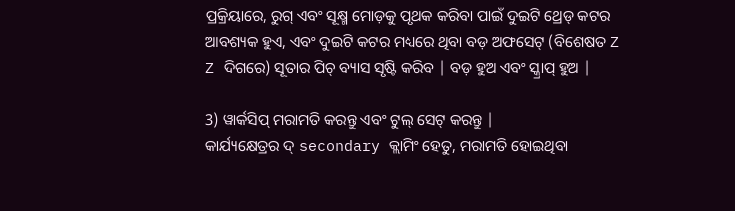ପ୍ରକ୍ରିୟାରେ, ରୁଗ୍ ଏବଂ ସୂକ୍ଷ୍ମ ମୋଡ଼କୁ ପୃଥକ କରିବା ପାଇଁ ଦୁଇଟି ଥ୍ରେଡ୍ କଟର ଆବଶ୍ୟକ ହୁଏ, ଏବଂ ଦୁଇଟି କଟର ମଧ୍ୟରେ ଥିବା ବଡ଼ ଅଫସେଟ୍ (ବିଶେଷତ Z Z ଦିଗରେ) ସୂତାର ପିଚ୍ ବ୍ୟାସ ସୃଷ୍ଟି କରିବ | ବଡ଼ ହୁଅ ଏବଂ ସ୍କ୍ରାପ୍ ହୁଅ |

3) ୱାର୍କସିପ୍ ମରାମତି କରନ୍ତୁ ଏବଂ ଟୁଲ୍ ସେଟ୍ କରନ୍ତୁ |
କାର୍ଯ୍ୟକ୍ଷେତ୍ରର ଦ୍ secondary କ୍ଲାମିଂ ହେତୁ, ମରାମତି ହୋଇଥିବା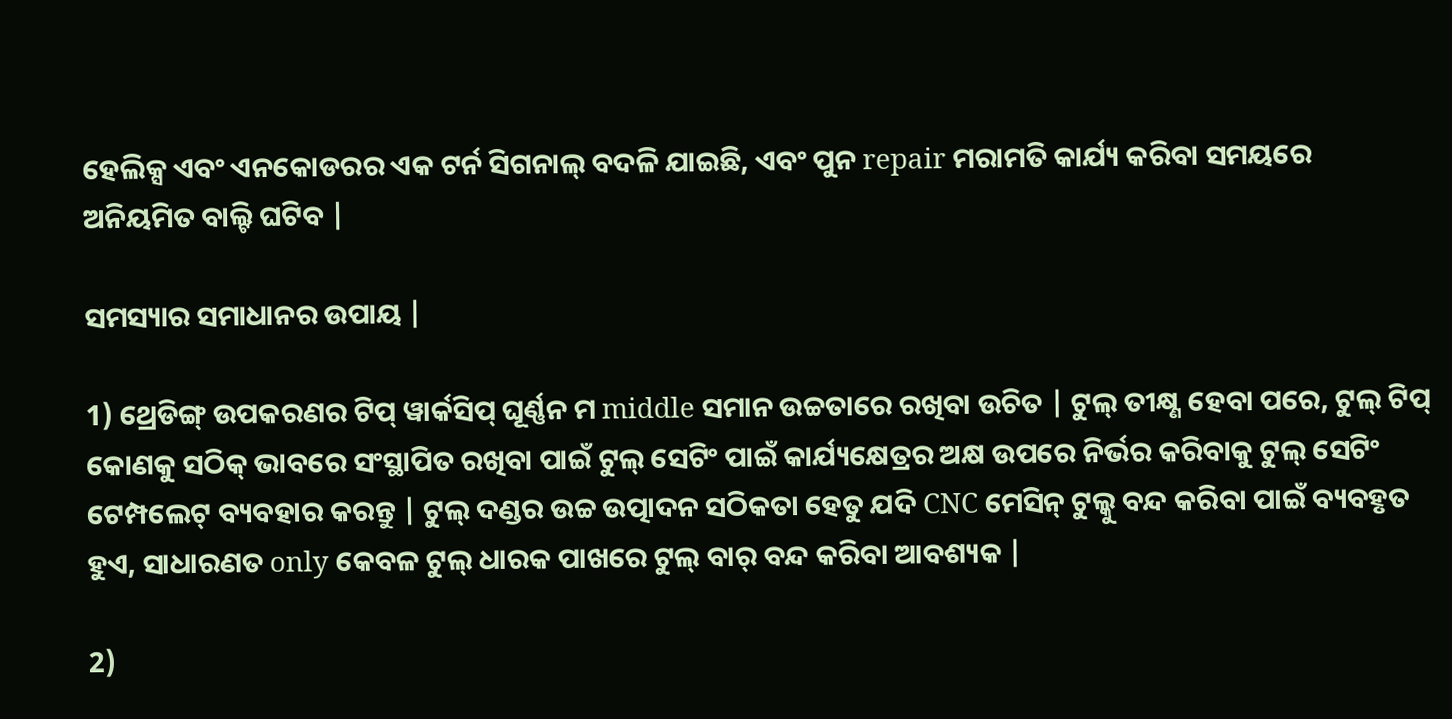ହେଲିକ୍ସ ଏବଂ ଏନକୋଡରର ଏକ ଟର୍ନ ସିଗନାଲ୍ ବଦଳି ଯାଇଛି, ଏବଂ ପୁନ repair ମରାମତି କାର୍ଯ୍ୟ କରିବା ସମୟରେ ଅନିୟମିତ ବାଲ୍ଟି ଘଟିବ |

ସମସ୍ୟାର ସମାଧାନର ଉପାୟ |

1) ଥ୍ରେଡିଙ୍ଗ୍ ଉପକରଣର ଟିପ୍ ୱାର୍କସିପ୍ ଘୂର୍ଣ୍ଣନ ମ middle ସମାନ ଉଚ୍ଚତାରେ ରଖିବା ଉଚିତ | ଟୁଲ୍ ତୀକ୍ଷ୍ଣ ହେବା ପରେ, ଟୁଲ୍ ଟିପ୍ କୋଣକୁ ସଠିକ୍ ଭାବରେ ସଂସ୍ଥାପିତ ରଖିବା ପାଇଁ ଟୁଲ୍ ସେଟିଂ ପାଇଁ କାର୍ଯ୍ୟକ୍ଷେତ୍ରର ଅକ୍ଷ ଉପରେ ନିର୍ଭର କରିବାକୁ ଟୁଲ୍ ସେଟିଂ ଟେମ୍ପଲେଟ୍ ବ୍ୟବହାର କରନ୍ତୁ | ଟୁଲ୍ ଦଣ୍ଡର ଉଚ୍ଚ ଉତ୍ପାଦନ ସଠିକତା ହେତୁ ଯଦି CNC ମେସିନ୍ ଟୁଲ୍କୁ ବନ୍ଦ କରିବା ପାଇଁ ବ୍ୟବହୃତ ହୁଏ, ସାଧାରଣତ only କେବଳ ଟୁଲ୍ ଧାରକ ପାଖରେ ଟୁଲ୍ ବାର୍ ବନ୍ଦ କରିବା ଆବଶ୍ୟକ |

2)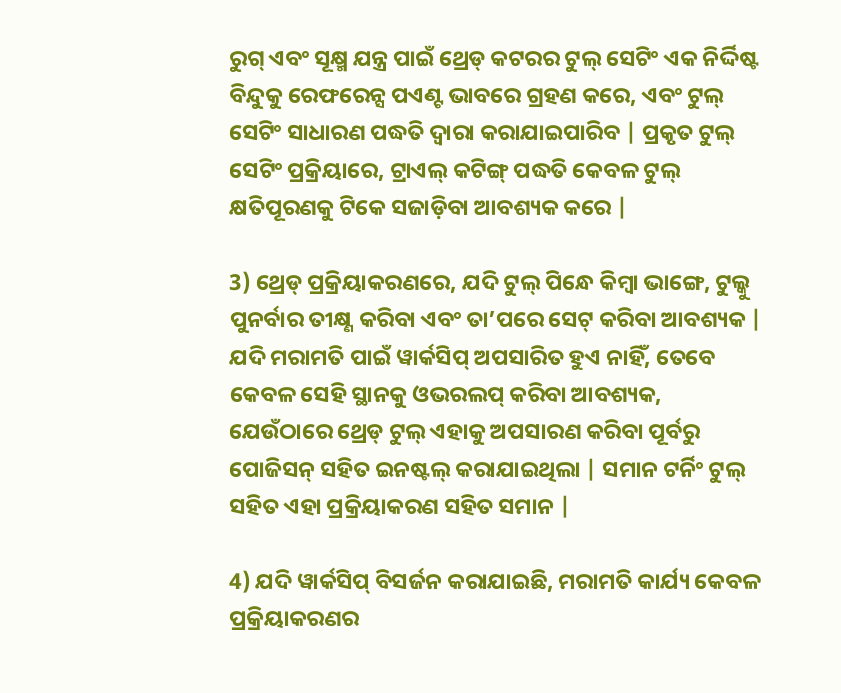ରୁଗ୍ ଏବଂ ସୂକ୍ଷ୍ମ ଯନ୍ତ୍ର ପାଇଁ ଥ୍ରେଡ୍ କଟରର ଟୁଲ୍ ସେଟିଂ ଏକ ନିର୍ଦ୍ଦିଷ୍ଟ ବିନ୍ଦୁକୁ ରେଫରେନ୍ସ ପଏଣ୍ଟ ଭାବରେ ଗ୍ରହଣ କରେ, ଏବଂ ଟୁଲ୍ ସେଟିଂ ସାଧାରଣ ପଦ୍ଧତି ଦ୍ୱାରା କରାଯାଇପାରିବ | ପ୍ରକୃତ ଟୁଲ୍ ସେଟିଂ ପ୍ରକ୍ରିୟାରେ, ଟ୍ରାଏଲ୍ କଟିଙ୍ଗ୍ ପଦ୍ଧତି କେବଳ ଟୁଲ୍ କ୍ଷତିପୂରଣକୁ ଟିକେ ସଜାଡ଼ିବା ଆବଶ୍ୟକ କରେ |

3) ଥ୍ରେଡ୍ ପ୍ରକ୍ରିୟାକରଣରେ, ଯଦି ଟୁଲ୍ ପିନ୍ଧେ କିମ୍ବା ଭାଙ୍ଗେ, ଟୁଲ୍କୁ ପୁନର୍ବାର ତୀକ୍ଷ୍ଣ କରିବା ଏବଂ ତା’ପରେ ସେଟ୍ କରିବା ଆବଶ୍ୟକ | ଯଦି ମରାମତି ପାଇଁ ୱାର୍କସିପ୍ ଅପସାରିତ ହୁଏ ନାହିଁ, ତେବେ କେବଳ ସେହି ସ୍ଥାନକୁ ଓଭରଲପ୍ କରିବା ଆବଶ୍ୟକ, ଯେଉଁଠାରେ ଥ୍ରେଡ୍ ଟୁଲ୍ ଏହାକୁ ଅପସାରଣ କରିବା ପୂର୍ବରୁ ପୋଜିସନ୍ ସହିତ ଇନଷ୍ଟଲ୍ କରାଯାଇଥିଲା | ସମାନ ଟର୍ନିଂ ଟୁଲ୍ ସହିତ ଏହା ପ୍ରକ୍ରିୟାକରଣ ସହିତ ସମାନ |

4) ଯଦି ୱାର୍କସିପ୍ ବିସର୍ଜନ କରାଯାଇଛି, ମରାମତି କାର୍ଯ୍ୟ କେବଳ ପ୍ରକ୍ରିୟାକରଣର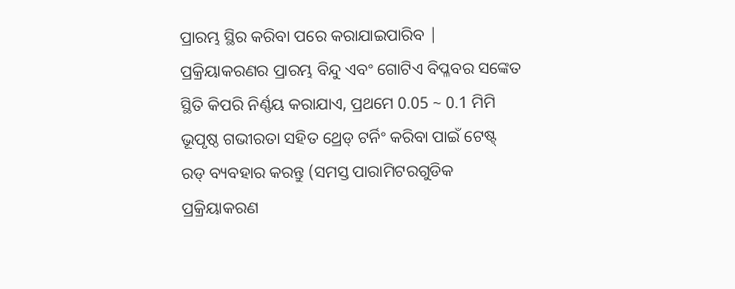ପ୍ରାରମ୍ଭ ସ୍ଥିର କରିବା ପରେ କରାଯାଇପାରିବ | ପ୍ରକ୍ରିୟାକରଣର ପ୍ରାରମ୍ଭ ବିନ୍ଦୁ ଏବଂ ଗୋଟିଏ ବିପ୍ଳବର ସଙ୍କେତ ସ୍ଥିତି କିପରି ନିର୍ଣ୍ଣୟ କରାଯାଏ, ପ୍ରଥମେ 0.05 ~ 0.1 ମିମି ଭୂପୃଷ୍ଠ ଗଭୀରତା ସହିତ ଥ୍ରେଡ୍ ଟର୍ନିଂ କରିବା ପାଇଁ ଟେଷ୍ଟ୍ ରଡ୍ ବ୍ୟବହାର କରନ୍ତୁ (ସମସ୍ତ ପାରାମିଟରଗୁଡିକ ପ୍ରକ୍ରିୟାକରଣ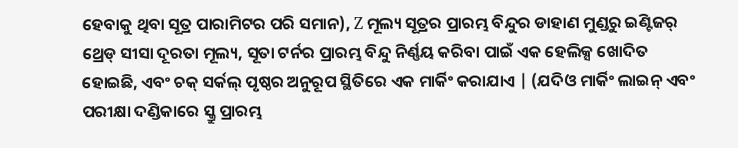ହେବାକୁ ଥିବା ସୂତ୍ର ପାରାମିଟର ପରି ସମାନ), Z ମୂଲ୍ୟ ସୂତ୍ରର ପ୍ରାରମ୍ଭ ବିନ୍ଦୁର ଡାହାଣ ମୁଣ୍ଡରୁ ଇଣ୍ଟିଜର୍ ଥ୍ରେଡ୍ ସୀସା ଦୂରତା ମୂଲ୍ୟ, ସୂତା ଟର୍ନର ପ୍ରାରମ୍ଭ ବିନ୍ଦୁ ନିର୍ଣ୍ଣୟ କରିବା ପାଇଁ ଏକ ହେଲିକ୍ସ ଖୋଦିତ ହୋଇଛି, ଏବଂ ଚକ୍ ସର୍କଲ୍ ପୃଷ୍ଠର ଅନୁରୂପ ସ୍ଥିତିରେ ଏକ ମାର୍କିଂ କରାଯାଏ | (ଯଦିଓ ମାର୍କିଂ ଲାଇନ୍ ଏବଂ ପରୀକ୍ଷା ଦଣ୍ଡିକାରେ ସ୍କ୍ରୁ ପ୍ରାରମ୍ଭ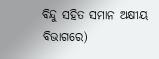ବିନ୍ଦୁ ସହିତ ସମାନ ଅକ୍ଷୀୟ ବିଭାଗରେ)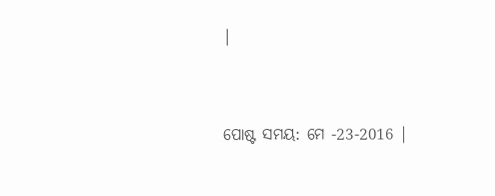|


ପୋଷ୍ଟ ସମୟ: ମେ -23-2016 |